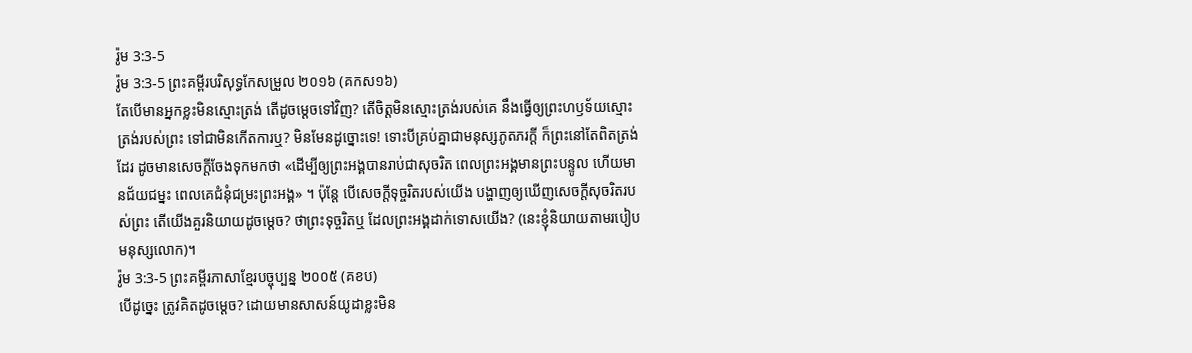រ៉ូម 3:3-5
រ៉ូម 3:3-5 ព្រះគម្ពីរបរិសុទ្ធកែសម្រួល ២០១៦ (គកស១៦)
តែបើមានអ្នកខ្លះមិនស្មោះត្រង់ តើដូចម្តេចទៅវិញ? តើចិត្តមិនស្មោះត្រង់របស់គេ នឹងធ្វើឲ្យព្រះហឫទ័យស្មោះត្រង់របស់ព្រះ ទៅជាមិនកើតការឬ? មិនមែនដូច្នោះទេ! ទោះបីគ្រប់គ្នាជាមនុស្សភូតភរក្ដី ក៏ព្រះនៅតែពិតត្រង់ដែរ ដូចមានសេចក្តីចែងទុកមកថា «ដើម្បីឲ្យព្រះអង្គបានរាប់ជាសុចរិត ពេលព្រះអង្គមានព្រះបន្ទូល ហើយមានជ័យជម្នះ ពេលគេជំនុំជម្រះព្រះអង្គ» ។ ប៉ុន្តែ បើសេចក្តីទុច្ចរិតរបស់យើង បង្ហាញឲ្យឃើញសេចក្តីសុចរិតរបស់ព្រះ តើយើងគួរនិយាយដូចម្តេច? ថាព្រះទុច្ចរិតឬ ដែលព្រះអង្គដាក់ទោសយើង? (នេះខ្ញុំនិយាយតាមរបៀបមនុស្សលោក)។
រ៉ូម 3:3-5 ព្រះគម្ពីរភាសាខ្មែរបច្ចុប្បន្ន ២០០៥ (គខប)
បើដូច្នេះ ត្រូវគិតដូចម្ដេច? ដោយមានសាសន៍យូដាខ្លះមិន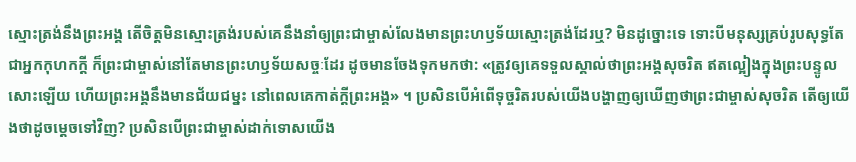ស្មោះត្រង់នឹងព្រះអង្គ តើចិត្តមិនស្មោះត្រង់របស់គេនឹងនាំឲ្យព្រះជាម្ចាស់លែងមានព្រះហឫទ័យស្មោះត្រង់ដែរឬ? មិនដូច្នោះទេ ទោះបីមនុស្សគ្រប់រូបសុទ្ធតែជាអ្នកកុហកក្តី ក៏ព្រះជាម្ចាស់នៅតែមានព្រះហឫទ័យសច្ចៈដែរ ដូចមានចែងទុកមកថា: «ត្រូវឲ្យគេទទួលស្គាល់ថាព្រះអង្គសុចរិត ឥតល្អៀងក្នុងព្រះបន្ទូលសោះឡើយ ហើយព្រះអង្គនឹងមានជ័យជម្នះ នៅពេលគេកាត់ក្តីព្រះអង្គ» ។ ប្រសិនបើអំពើទុច្ចរិតរបស់យើងបង្ហាញឲ្យឃើញថាព្រះជាម្ចាស់សុចរិត តើឲ្យយើងថាដូចម្ដេចទៅវិញ? ប្រសិនបើព្រះជាម្ចាស់ដាក់ទោសយើង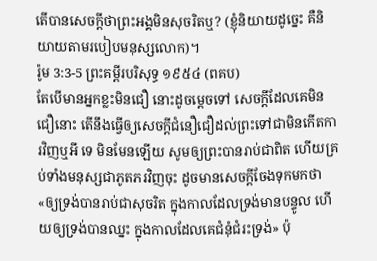តើបានសេចក្ដីថាព្រះអង្គមិនសុចរិតឬ? (ខ្ញុំនិយាយដូច្នេះ គឺនិយាយតាមរបៀបមនុស្សលោក)។
រ៉ូម 3:3-5 ព្រះគម្ពីរបរិសុទ្ធ ១៩៥៤ (ពគប)
តែបើមានអ្នកខ្លះមិនជឿ នោះដូចម្តេចទៅ សេចក្ដីដែលគេមិនជឿនោះ តើនឹងធ្វើឲ្យសេចក្ដីជំនឿជឿដល់ព្រះទៅជាមិនកើតការវិញឬអី ទេ មិនមែនឡើយ សូមឲ្យព្រះបានរាប់ជាពិត ហើយគ្រប់ទាំងមនុស្សជាភូតភរវិញចុះ ដូចមានសេចក្ដីចែងទុកមកថា «ឲ្យទ្រង់បានរាប់ជាសុចរិត ក្នុងកាលដែលទ្រង់មានបន្ទូល ហើយឲ្យទ្រង់បានឈ្នះ ក្នុងកាលដែលគេជំនុំជំរះទ្រង់» ប៉ុ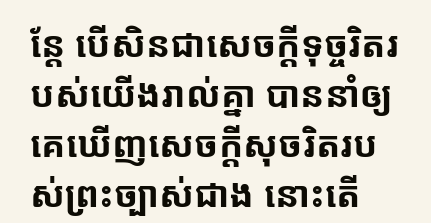ន្តែ បើសិនជាសេចក្ដីទុច្ចរិតរបស់យើងរាល់គ្នា បាននាំឲ្យគេឃើញសេចក្ដីសុចរិតរបស់ព្រះច្បាស់ជាង នោះតើ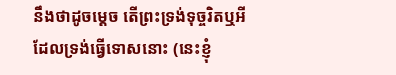នឹងថាដូចម្តេច តើព្រះទ្រង់ទុច្ចរិតឬអី ដែលទ្រង់ធ្វើទោសនោះ (នេះខ្ញុំ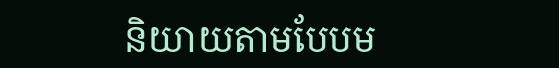និយាយតាមបែបម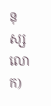នុស្សលោក)